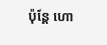ប៉ុន្តែ ហោ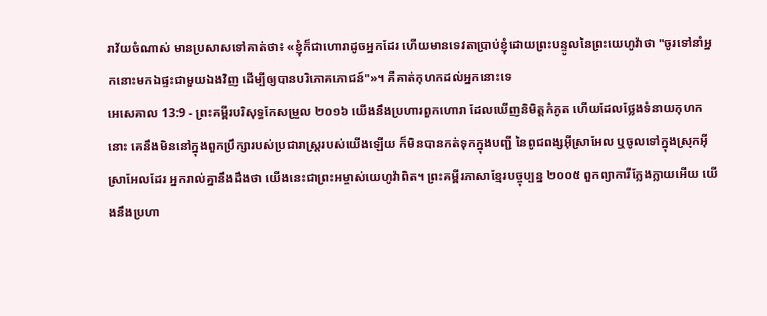រាវ័យចំណាស់ មានប្រសាសទៅគាត់ថា៖ «ខ្ញុំក៏ជាហោរាដូចអ្នកដែរ ហើយមានទេវតាប្រាប់ខ្ញុំដោយព្រះបន្ទូលនៃព្រះយេហូវ៉ាថា "ចូរទៅនាំអ្នកនោះមកឯផ្ទះជាមួយឯងវិញ ដើម្បីឲ្យបានបរិភោគភោជន៍"»។ គឺគាត់កុហកដល់អ្នកនោះទេ
អេសេគាល 13:9 - ព្រះគម្ពីរបរិសុទ្ធកែសម្រួល ២០១៦ យើងនឹងប្រហារពួកហោរា ដែលឃើញនិមិត្តកំភូត ហើយដែលថ្លែងទំនាយកុហកនោះ គេនឹងមិននៅក្នុងពួកប្រឹក្សារបស់ប្រជារាស្ត្ររបស់យើងឡើយ ក៏មិនបានកត់ទុកក្នុងបញ្ជី នៃពូជពង្សអ៊ីស្រាអែល ឬចូលទៅក្នុងស្រុកអ៊ីស្រាអែលដែរ អ្នករាល់គ្នានឹងដឹងថា យើងនេះជាព្រះអម្ចាស់យេហូវ៉ាពិត។ ព្រះគម្ពីរភាសាខ្មែរបច្ចុប្បន្ន ២០០៥ ពួកព្យាការីក្លែងក្លាយអើយ យើងនឹងប្រហា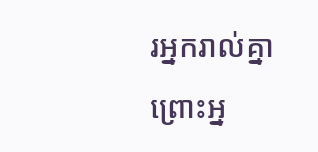រអ្នករាល់គ្នា ព្រោះអ្ន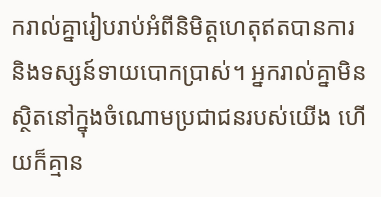ករាល់គ្នារៀបរាប់អំពីនិមិត្តហេតុឥតបានការ និងទស្សន៍ទាយបោកប្រាស់។ អ្នករាល់គ្នាមិនស្ថិតនៅក្នុងចំណោមប្រជាជនរបស់យើង ហើយក៏គ្មាន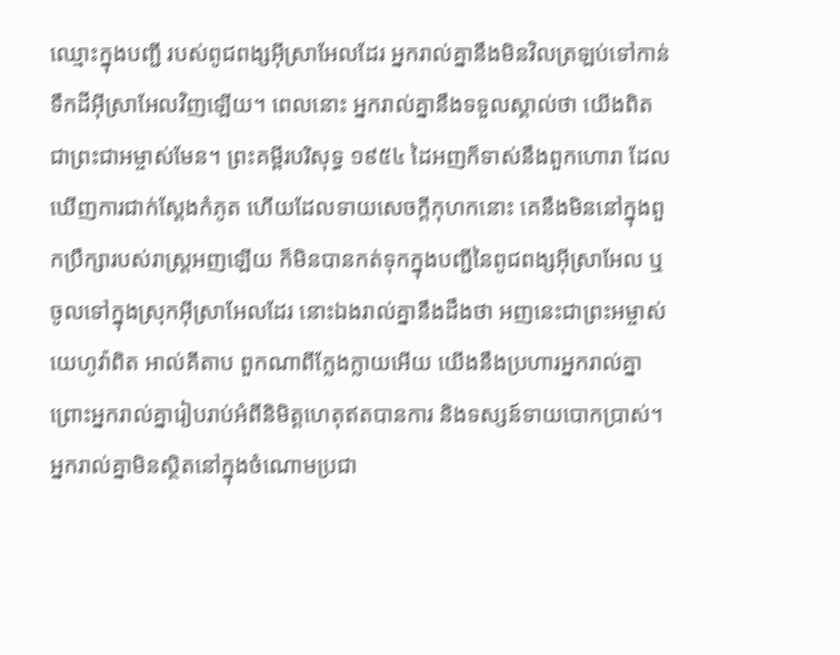ឈ្មោះក្នុងបញ្ជី របស់ពូជពង្សអ៊ីស្រាអែលដែរ អ្នករាល់គ្នានឹងមិនវិលត្រឡប់ទៅកាន់ទឹកដីអ៊ីស្រាអែលវិញឡើយ។ ពេលនោះ អ្នករាល់គ្នានឹងទទួលស្គាល់ថា យើងពិតជាព្រះជាអម្ចាស់មែន។ ព្រះគម្ពីរបរិសុទ្ធ ១៩៥៤ ដៃអញក៏ទាស់នឹងពួកហោរា ដែលឃើញការជាក់ស្តែងកំភូត ហើយដែលទាយសេចក្ដីកុហកនោះ គេនឹងមិននៅក្នុងពួកប្រឹក្សារបស់រាស្ត្រអញឡើយ ក៏មិនបានកត់ទុកក្នុងបញ្ជីនៃពូជពង្សអ៊ីស្រាអែល ឬចូលទៅក្នុងស្រុកអ៊ីស្រាអែលដែរ នោះឯងរាល់គ្នានឹងដឹងថា អញនេះជាព្រះអម្ចាស់យេហូវ៉ាពិត អាល់គីតាប ពួកណាពីក្លែងក្លាយអើយ យើងនឹងប្រហារអ្នករាល់គ្នា ព្រោះអ្នករាល់គ្នារៀបរាប់អំពីនិមិត្តហេតុឥតបានការ និងទស្សន៍ទាយបោកប្រាស់។ អ្នករាល់គ្នាមិនស្ថិតនៅក្នុងចំណោមប្រជា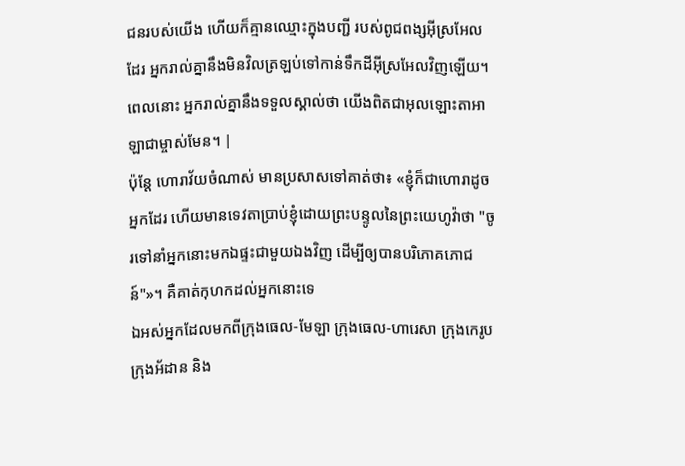ជនរបស់យើង ហើយក៏គ្មានឈ្មោះក្នុងបញ្ជី របស់ពូជពង្សអ៊ីស្រអែលដែរ អ្នករាល់គ្នានឹងមិនវិលត្រឡប់ទៅកាន់ទឹកដីអ៊ីស្រអែលវិញឡើយ។ ពេលនោះ អ្នករាល់គ្នានឹងទទួលស្គាល់ថា យើងពិតជាអុលឡោះតាអាឡាជាម្ចាស់មែន។ |
ប៉ុន្តែ ហោរាវ័យចំណាស់ មានប្រសាសទៅគាត់ថា៖ «ខ្ញុំក៏ជាហោរាដូចអ្នកដែរ ហើយមានទេវតាប្រាប់ខ្ញុំដោយព្រះបន្ទូលនៃព្រះយេហូវ៉ាថា "ចូរទៅនាំអ្នកនោះមកឯផ្ទះជាមួយឯងវិញ ដើម្បីឲ្យបានបរិភោគភោជន៍"»។ គឺគាត់កុហកដល់អ្នកនោះទេ
ឯអស់អ្នកដែលមកពីក្រុងធេល-មែឡា ក្រុងធេល-ហារេសា ក្រុងកេរូប ក្រុងអ័ដាន និង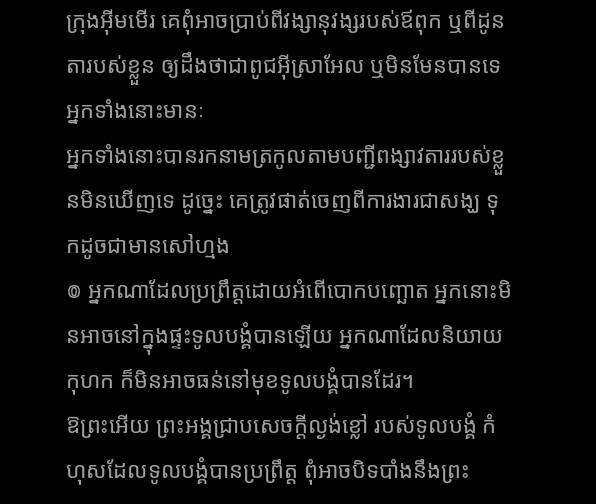ក្រុងអ៊ីមមើរ គេពុំអាចប្រាប់ពីវង្សានុវង្សរបស់ឪពុក ឬពីដូនតារបស់ខ្លួន ឲ្យដឹងថាជាពូជអ៊ីស្រាអែល ឬមិនមែនបានទេ អ្នកទាំងនោះមានៈ
អ្នកទាំងនោះបានរកនាមត្រកូលតាមបញ្ជីពង្សាវតាររបស់ខ្លួនមិនឃើញទេ ដូច្នេះ គេត្រូវផាត់ចេញពីការងារជាសង្ឃ ទុកដូចជាមានសៅហ្មង
៙ អ្នកណាដែលប្រព្រឹត្តដោយអំពើបោកបញ្ឆោត អ្នកនោះមិនអាចនៅក្នុងផ្ទះទូលបង្គំបានឡើយ អ្នកណាដែលនិយាយកុហក ក៏មិនអាចធន់នៅមុខទូលបង្គំបានដែរ។
ឱព្រះអើយ ព្រះអង្គជ្រាបសេចក្ដីល្ងង់ខ្លៅ របស់ទូលបង្គំ កំហុសដែលទូលបង្គំបានប្រព្រឹត្ត ពុំអាចបិទបាំងនឹងព្រះ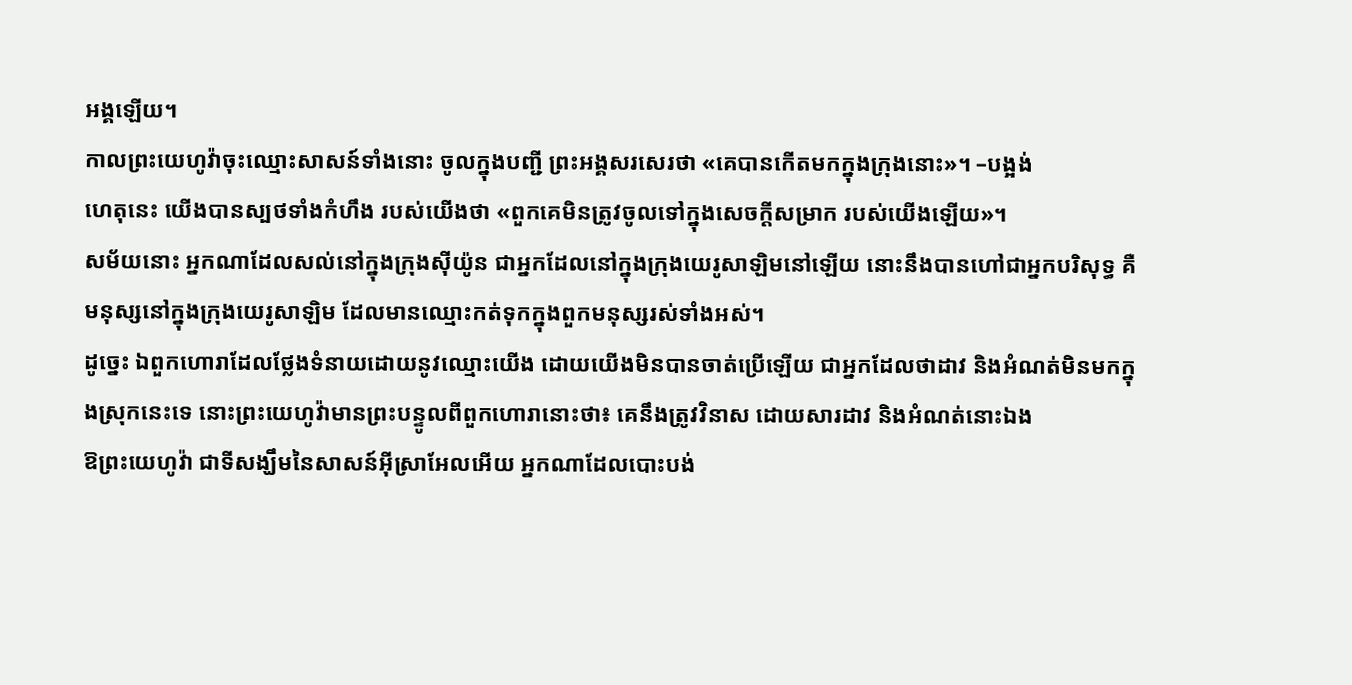អង្គឡើយ។
កាលព្រះយេហូវ៉ាចុះឈ្មោះសាសន៍ទាំងនោះ ចូលក្នុងបញ្ជី ព្រះអង្គសរសេរថា «គេបានកើតមកក្នុងក្រុងនោះ»។ –បង្អង់
ហេតុនេះ យើងបានស្បថទាំងកំហឹង របស់យើងថា «ពួកគេមិនត្រូវចូលទៅក្នុងសេចក្ដីសម្រាក របស់យើងឡើយ»។
សម័យនោះ អ្នកណាដែលសល់នៅក្នុងក្រុងស៊ីយ៉ូន ជាអ្នកដែលនៅក្នុងក្រុងយេរូសាឡិមនៅឡើយ នោះនឹងបានហៅជាអ្នកបរិសុទ្ធ គឺមនុស្សនៅក្នុងក្រុងយេរូសាឡិម ដែលមានឈ្មោះកត់ទុកក្នុងពួកមនុស្សរស់ទាំងអស់។
ដូច្នេះ ឯពួកហោរាដែលថ្លែងទំនាយដោយនូវឈ្មោះយើង ដោយយើងមិនបានចាត់ប្រើឡើយ ជាអ្នកដែលថាដាវ និងអំណត់មិនមកក្នុងស្រុកនេះទេ នោះព្រះយេហូវ៉ាមានព្រះបន្ទូលពីពួកហោរានោះថា៖ គេនឹងត្រូវវិនាស ដោយសារដាវ និងអំណត់នោះឯង
ឱព្រះយេហូវ៉ា ជាទីសង្ឃឹមនៃសាសន៍អ៊ីស្រាអែលអើយ អ្នកណាដែលបោះបង់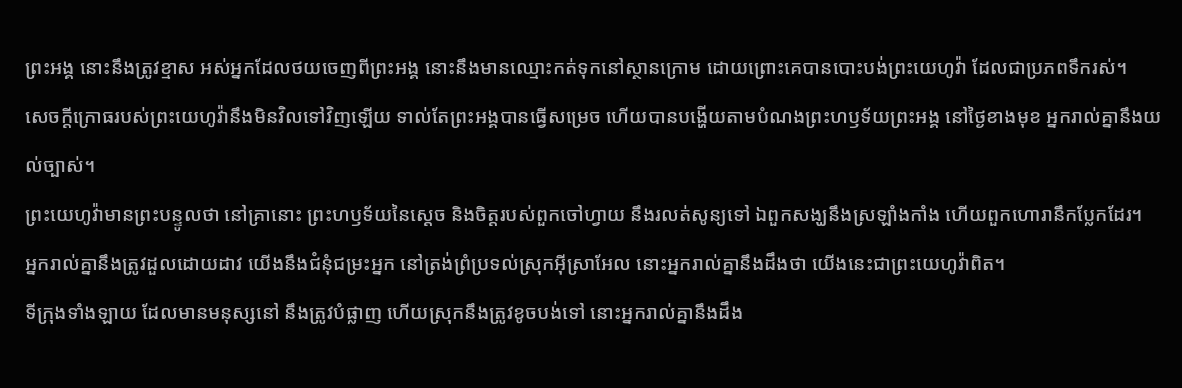ព្រះអង្គ នោះនឹងត្រូវខ្មាស អស់អ្នកដែលថយចេញពីព្រះអង្គ នោះនឹងមានឈ្មោះកត់ទុកនៅស្ថានក្រោម ដោយព្រោះគេបានបោះបង់ព្រះយេហូវ៉ា ដែលជាប្រភពទឹករស់។
សេចក្ដីក្រោធរបស់ព្រះយេហូវ៉ានឹងមិនវិលទៅវិញឡើយ ទាល់តែព្រះអង្គបានធ្វើសម្រេច ហើយបានបង្ហើយតាមបំណងព្រះហឫទ័យព្រះអង្គ នៅថ្ងៃខាងមុខ អ្នករាល់គ្នានឹងយល់ច្បាស់។
ព្រះយេហូវ៉ាមានព្រះបន្ទូលថា នៅគ្រានោះ ព្រះហឫទ័យនៃស្តេច និងចិត្តរបស់ពួកចៅហ្វាយ នឹងរលត់សូន្យទៅ ឯពួកសង្ឃនឹងស្រឡាំងកាំង ហើយពួកហោរានឹកប្លែកដែរ។
អ្នករាល់គ្នានឹងត្រូវដួលដោយដាវ យើងនឹងជំនុំជម្រះអ្នក នៅត្រង់ព្រំប្រទល់ស្រុកអ៊ីស្រាអែល នោះអ្នករាល់គ្នានឹងដឹងថា យើងនេះជាព្រះយេហូវ៉ាពិត។
ទីក្រុងទាំងឡាយ ដែលមានមនុស្សនៅ នឹងត្រូវបំផ្លាញ ហើយស្រុកនឹងត្រូវខូចបង់ទៅ នោះអ្នករាល់គ្នានឹងដឹង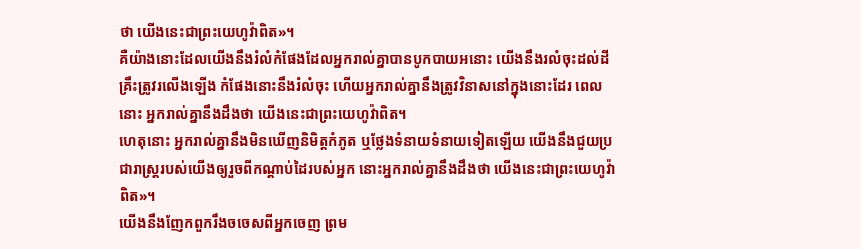ថា យើងនេះជាព្រះយេហូវ៉ាពិត»។
គឺយ៉ាងនោះដែលយើងនឹងរំលំកំផែងដែលអ្នករាល់គ្នាបានបូកបាយអនោះ យើងនឹងរលំចុះដល់ដី គ្រឹះត្រូវរលើងឡើង កំផែងនោះនឹងរំលំចុះ ហើយអ្នករាល់គ្នានឹងត្រូវវិនាសនៅក្នុងនោះដែរ ពេលនោះ អ្នករាល់គ្នានឹងដឹងថា យើងនេះជាព្រះយេហូវ៉ាពិត។
ហេតុនោះ អ្នករាល់គ្នានឹងមិនឃើញនិមិត្តកំភូត ឬថ្លែងទំនាយទំនាយទៀតឡើយ យើងនឹងជួយប្រជារាស្ត្ររបស់យើងឲ្យរួចពីកណ្ដាប់ដៃរបស់អ្នក នោះអ្នករាល់គ្នានឹងដឹងថា យើងនេះជាព្រះយេហូវ៉ាពិត»។
យើងនឹងញែកពួករឹងចចេសពីអ្នកចេញ ព្រម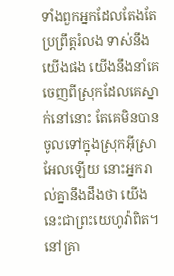ទាំងពួកអ្នកដែលតែងតែប្រព្រឹត្តរំលង ទាស់នឹងយើងផង យើងនឹងនាំគេចេញពីស្រុកដែលគេស្នាក់នៅនោះ តែគេមិនបានចូលទៅក្នុងស្រុកអ៊ីស្រាអែលឡើយ នោះអ្នករាល់គ្នានឹងដឹងថា យើងនេះជាព្រះយេហូវ៉ាពិត។
នៅគ្រា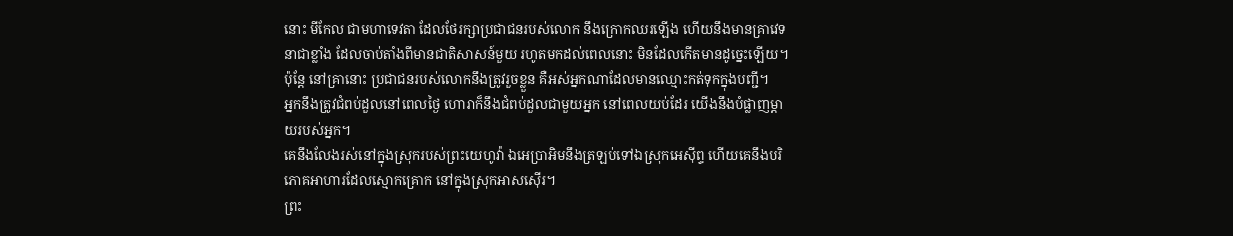នោះ មីកែល ជាមហាទេវតា ដែលថែរក្សាប្រជាជនរបស់លោក នឹងក្រោកឈរឡើង ហើយនឹងមានគ្រាវេទនាជាខ្លាំង ដែលចាប់តាំងពីមានជាតិសាសន៍មួយ រហូតមកដល់ពេលនោះ មិនដែលកើតមានដូច្នេះឡើយ។ ប៉ុន្ដែ នៅគ្រានោះ ប្រជាជនរបស់លោកនឹងត្រូវរួចខ្លួន គឺអស់អ្នកណាដែលមានឈ្មោះកត់ទុកក្នុងបញ្ជី។
អ្នកនឹងត្រូវជំពប់ដួលនៅពេលថ្ងៃ ហោរាក៏នឹងជំពប់ដួលជាមួយអ្នក នៅពេលយប់ដែរ យើងនឹងបំផ្លាញម្តាយរបស់អ្នក។
គេនឹងលែងរស់នៅក្នុងស្រុករបស់ព្រះយេហូវ៉ា ឯអេប្រាអិមនឹងត្រឡប់ទៅឯស្រុកអេស៊ីព្ទ ហើយគេនឹងបរិភោគអាហារដែលស្មោកគ្រោក នៅក្នុងស្រុកអាសស៊ើរ។
ព្រះ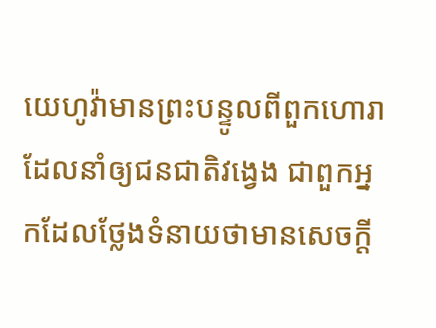យេហូវ៉ាមានព្រះបន្ទូលពីពួកហោរា ដែលនាំឲ្យជនជាតិវង្វេង ជាពួកអ្នកដែលថ្លែងទំនាយថាមានសេចក្ដី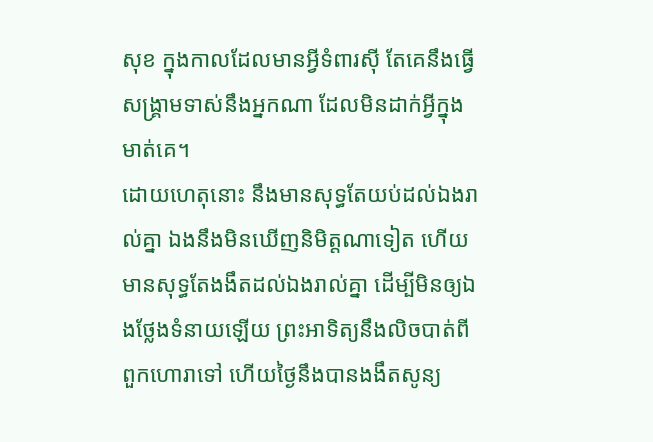សុខ ក្នុងកាលដែលមានអ្វីទំពារស៊ី តែគេនឹងធ្វើសង្គ្រាមទាស់នឹងអ្នកណា ដែលមិនដាក់អ្វីក្នុងមាត់គេ។
ដោយហេតុនោះ នឹងមានសុទ្ធតែយប់ដល់ឯងរាល់គ្នា ឯងនឹងមិនឃើញនិមិត្តណាទៀត ហើយមានសុទ្ធតែងងឹតដល់ឯងរាល់គ្នា ដើម្បីមិនឲ្យឯងថ្លែងទំនាយឡើយ ព្រះអាទិត្យនឹងលិចបាត់ពីពួកហោរាទៅ ហើយថ្ងៃនឹងបានងងឹតសូន្យ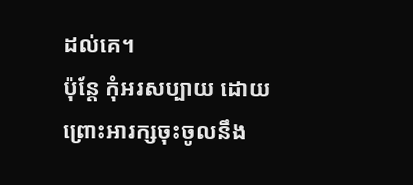ដល់គេ។
ប៉ុន្តែ កុំអរសប្បាយ ដោយព្រោះអារក្សចុះចូលនឹង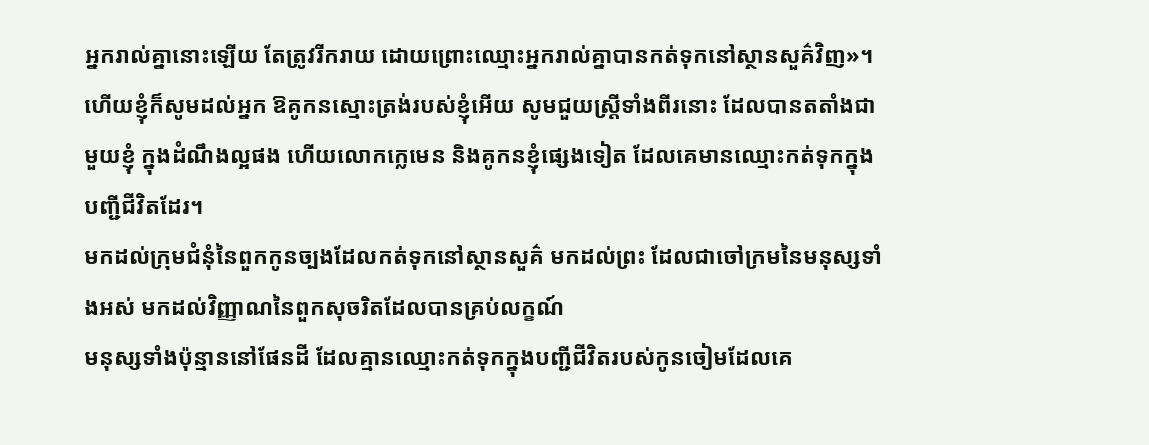អ្នករាល់គ្នានោះឡើយ តែត្រូវរីករាយ ដោយព្រោះឈ្មោះអ្នករាល់គ្នាបានកត់ទុកនៅស្ថានសួគ៌វិញ»។
ហើយខ្ញុំក៏សូមដល់អ្នក ឱគូកនស្មោះត្រង់របស់ខ្ញុំអើយ សូមជួយស្ត្រីទាំងពីរនោះ ដែលបានតតាំងជាមួយខ្ញុំ ក្នុងដំណឹងល្អផង ហើយលោកក្លេមេន និងគូកនខ្ញុំផ្សេងទៀត ដែលគេមានឈ្មោះកត់ទុកក្នុងបញ្ជីជីវិតដែរ។
មកដល់ក្រុមជំនុំនៃពួកកូនច្បងដែលកត់ទុកនៅស្ថានសួគ៌ មកដល់ព្រះ ដែលជាចៅក្រមនៃមនុស្សទាំងអស់ មកដល់វិញ្ញាណនៃពួកសុចរិតដែលបានគ្រប់លក្ខណ៍
មនុស្សទាំងប៉ុន្មាននៅផែនដី ដែលគ្មានឈ្មោះកត់ទុកក្នុងបញ្ជីជីវិតរបស់កូនចៀមដែលគេ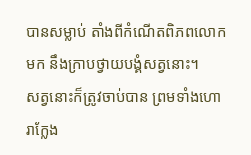បានសម្លាប់ តាំងពីកំណើតពិភពលោកមក នឹងក្រាបថ្វាយបង្គំសត្វនោះ។
សត្វនោះក៏ត្រូវចាប់បាន ព្រមទាំងហោរាក្លែង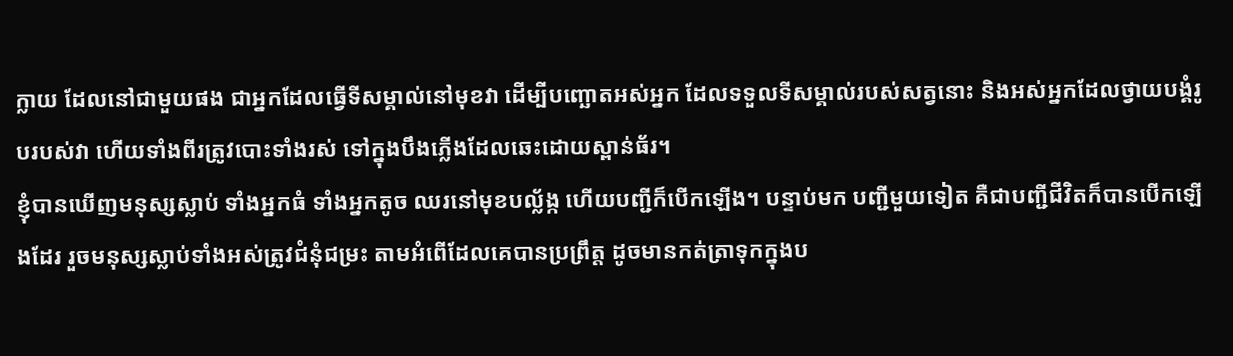ក្លាយ ដែលនៅជាមួយផង ជាអ្នកដែលធ្វើទីសម្គាល់នៅមុខវា ដើម្បីបញ្ឆោតអស់អ្នក ដែលទទួលទីសម្គាល់របស់សត្វនោះ និងអស់អ្នកដែលថ្វាយបង្គំរូបរបស់វា ហើយទាំងពីរត្រូវបោះទាំងរស់ ទៅក្នុងបឹងភ្លើងដែលឆេះដោយស្ពាន់ធ័រ។
ខ្ញុំបានឃើញមនុស្សស្លាប់ ទាំងអ្នកធំ ទាំងអ្នកតូច ឈរនៅមុខបល្ល័ង្ក ហើយបញ្ជីក៏បើកឡើង។ បន្ទាប់មក បញ្ជីមួយទៀត គឺជាបញ្ជីជីវិតក៏បានបើកឡើងដែរ រួចមនុស្សស្លាប់ទាំងអស់ត្រូវជំនុំជម្រះ តាមអំពើដែលគេបានប្រព្រឹត្ត ដូចមានកត់ត្រាទុកក្នុងប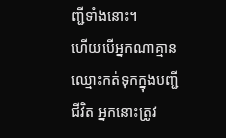ញ្ជីទាំងនោះ។
ហើយបើអ្នកណាគ្មានឈ្មោះកត់ទុកក្នុងបញ្ជីជីវិត អ្នកនោះត្រូវ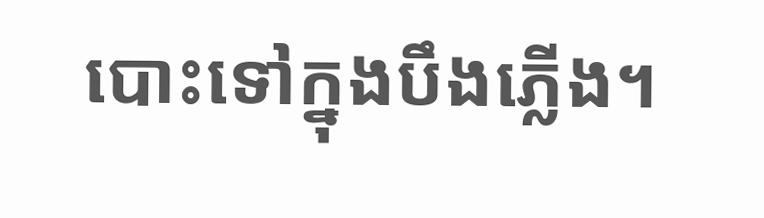បោះទៅក្នុងបឹងភ្លើង។